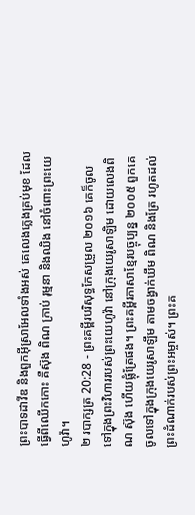ព្រះបាទដាវីឌ និងពួកអ៊ីស្រាអែលទាំងអស់ គេលេងភ្លេងគ្រប់មុខ ដែលធ្វើពីឈើកកោះ គឺស៊ុង ពិណ ក្រាប់ រុម្មនា និងឈិង នៅចំពោះព្រះយេហូវ៉ា។
២ របាក្សត្រ 20:28 - ព្រះគម្ពីរបរិសុទ្ធកែសម្រួល ២០១៦ គេក៏ចូលទៅក្នុងព្រះវិហាររបស់ព្រះយេហូវ៉ា នៅក្រុងយេរូសាឡិម ដោយលេងពិណ ស៊ុង ហើយផ្លុំត្រែផង។ ព្រះគម្ពីរភាសាខ្មែរបច្ចុប្បន្ន ២០០៥ ពួកគេចូលទៅក្នុងក្រុងយេរូសាឡឹម តាមចង្វាក់ឃឹម ពិណ និងត្រែ រហូតដល់ព្រះដំណាក់របស់ព្រះអម្ចាស់។ ព្រះគ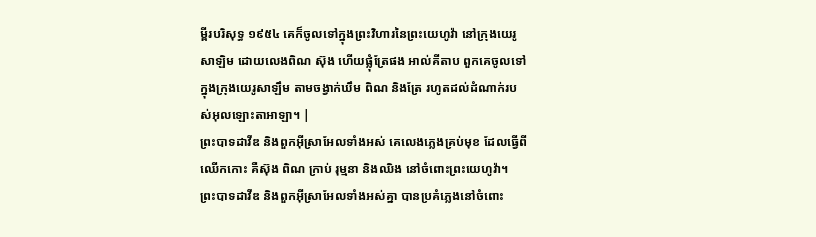ម្ពីរបរិសុទ្ធ ១៩៥៤ គេក៏ចូលទៅក្នុងព្រះវិហារនៃព្រះយេហូវ៉ា នៅក្រុងយេរូសាឡិម ដោយលេងពិណ ស៊ុង ហើយផ្លុំត្រែផង អាល់គីតាប ពួកគេចូលទៅក្នុងក្រុងយេរូសាឡឹម តាមចង្វាក់ឃឹម ពិណ និងត្រែ រហូតដល់ដំណាក់របស់អុលឡោះតាអាឡា។ |
ព្រះបាទដាវីឌ និងពួកអ៊ីស្រាអែលទាំងអស់ គេលេងភ្លេងគ្រប់មុខ ដែលធ្វើពីឈើកកោះ គឺស៊ុង ពិណ ក្រាប់ រុម្មនា និងឈិង នៅចំពោះព្រះយេហូវ៉ា។
ព្រះបាទដាវីឌ និងពួកអ៊ីស្រាអែលទាំងអស់គ្នា បានប្រគំភ្លេងនៅចំពោះ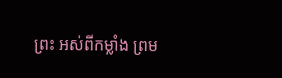ព្រះ អស់ពីកម្លាំង ព្រម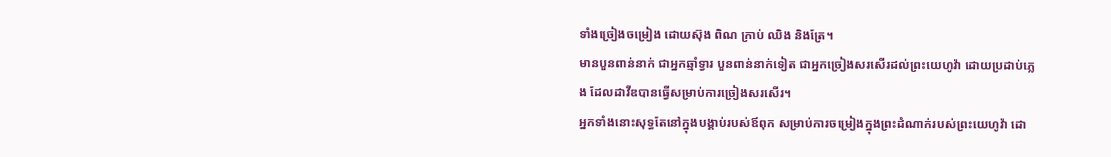ទាំងច្រៀងចម្រៀង ដោយស៊ុង ពិណ ក្រាប់ ឈិង និងត្រែ។
មានបួនពាន់នាក់ ជាអ្នកឆ្មាំទ្វារ បួនពាន់នាក់ទៀត ជាអ្នកច្រៀងសរសើរដល់ព្រះយេហូវ៉ា ដោយប្រដាប់ភ្លេង ដែលដាវីឌបានធ្វើសម្រាប់ការច្រៀងសរសើរ។
អ្នកទាំងនោះសុទ្ធតែនៅក្នុងបង្គាប់របស់ឪពុក សម្រាប់ការចម្រៀងក្នុងព្រះដំណាក់របស់ព្រះយេហូវ៉ា ដោ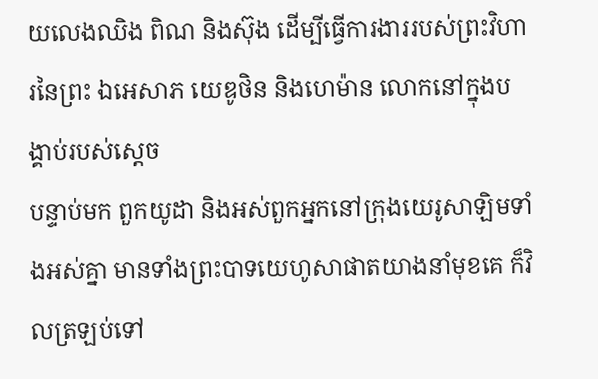យលេងឈិង ពិណ និងស៊ុង ដើម្បីធ្វើការងាររបស់ព្រះវិហារនៃព្រះ ឯអេសាភ យេឌូថិន និងហេម៉ាន លោកនៅក្នុងបង្គាប់របស់ស្តេច
បន្ទាប់មក ពួកយូដា និងអស់ពួកអ្នកនៅក្រុងយេរូសាឡិមទាំងអស់គ្នា មានទាំងព្រះបាទយេហូសាផាតយាងនាំមុខគេ ក៏វិលត្រឡប់ទៅ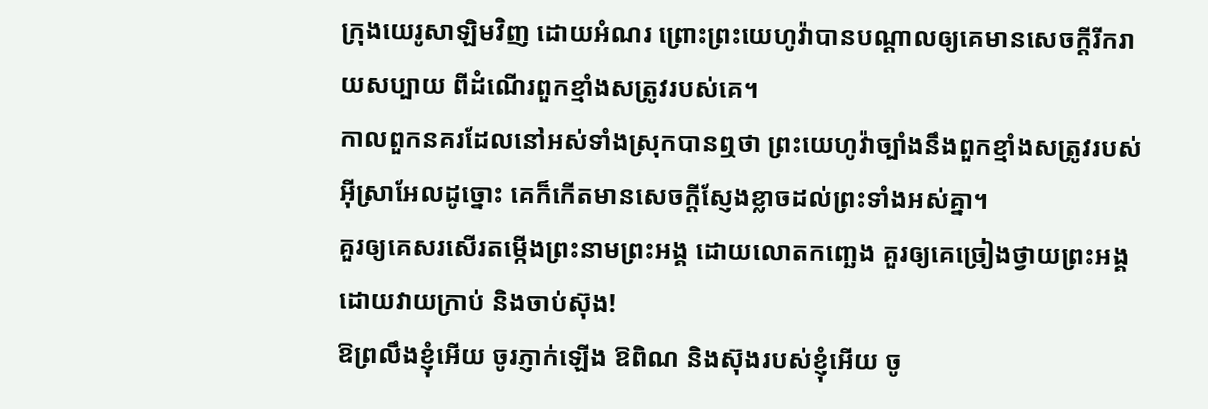ក្រុងយេរូសាឡិមវិញ ដោយអំណរ ព្រោះព្រះយេហូវ៉ាបានបណ្ដាលឲ្យគេមានសេចក្ដីរីករាយសប្បាយ ពីដំណើរពួកខ្មាំងសត្រូវរបស់គេ។
កាលពួកនគរដែលនៅអស់ទាំងស្រុកបានឮថា ព្រះយេហូវ៉ាច្បាំងនឹងពួកខ្មាំងសត្រូវរបស់អ៊ីស្រាអែលដូច្នោះ គេក៏កើតមានសេចក្ដីស្ញែងខ្លាចដល់ព្រះទាំងអស់គ្នា។
គួរឲ្យគេសរសើរតម្កើងព្រះនាមព្រះអង្គ ដោយលោតកញ្ឆេង គួរឲ្យគេច្រៀងថ្វាយព្រះអង្គ ដោយវាយក្រាប់ និងចាប់ស៊ុង!
ឱព្រលឹងខ្ញុំអើយ ចូរភ្ញាក់ឡើង ឱពិណ និងស៊ុងរបស់ខ្ញុំអើយ ចូ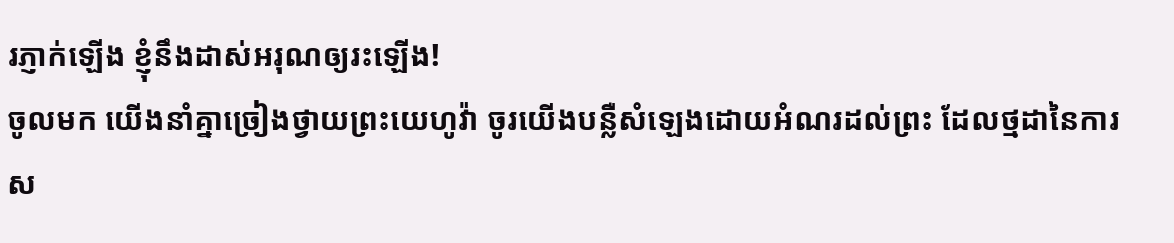រភ្ញាក់ឡើង ខ្ញុំនឹងដាស់អរុណឲ្យរះឡើង!
ចូលមក យើងនាំគ្នាច្រៀងថ្វាយព្រះយេហូវ៉ា ចូរយើងបន្លឺសំឡេងដោយអំណរដល់ព្រះ ដែលថ្មដានៃការស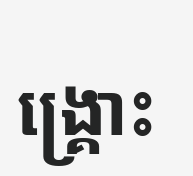ង្គ្រោះ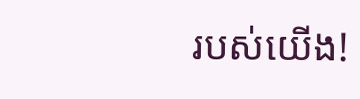របស់យើង!